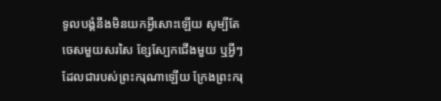ទូលបង្គំនឹងមិនយកអ្វីសោះឡើយ សូម្បីតែចេសមួយសរសៃ ខ្សែស្បែកជើងមួយ ឬអ្វីៗដែលជារបស់ព្រះករុណាឡើយ ក្រែងព្រះករុ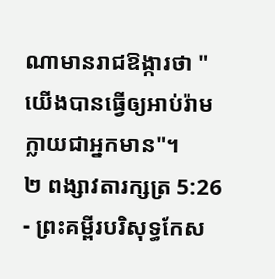ណាមានរាជឱង្ការថា "យើងបានធ្វើឲ្យអាប់រ៉ាមក្លាយជាអ្នកមាន"។
២ ពង្សាវតារក្សត្រ 5:26 - ព្រះគម្ពីរបរិសុទ្ធកែស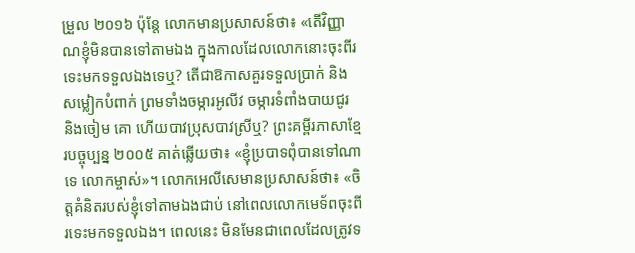ម្រួល ២០១៦ ប៉ុន្តែ លោកមានប្រសាសន៍ថា៖ «តើវិញ្ញាណខ្ញុំមិនបានទៅតាមឯង ក្នុងកាលដែលលោកនោះចុះពីរទេះមកទទួលឯងទេឬ? តើជាឱកាសគួរទទួលប្រាក់ និងសម្លៀកបំពាក់ ព្រមទាំងចម្ការអូលីវ ចម្ការទំពាំងបាយជូរ និងចៀម គោ ហើយបាវប្រុសបាវស្រីឬ? ព្រះគម្ពីរភាសាខ្មែរបច្ចុប្បន្ន ២០០៥ គាត់ឆ្លើយថា៖ «ខ្ញុំប្របាទពុំបានទៅណាទេ លោកម្ចាស់»។ លោកអេលីសេមានប្រសាសន៍ថា៖ «ចិត្តគំនិតរបស់ខ្ញុំទៅតាមឯងជាប់ នៅពេលលោកមេទ័ពចុះពីរទេះមកទទួលឯង។ ពេលនេះ មិនមែនជាពេលដែលត្រូវទ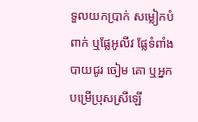ទួលយកប្រាក់ សម្លៀកបំពាក់ ឬផ្លែអូលីវ ផ្លែទំពាំងបាយជូរ ចៀម គោ ឬអ្នកបម្រើប្រុសស្រីឡើ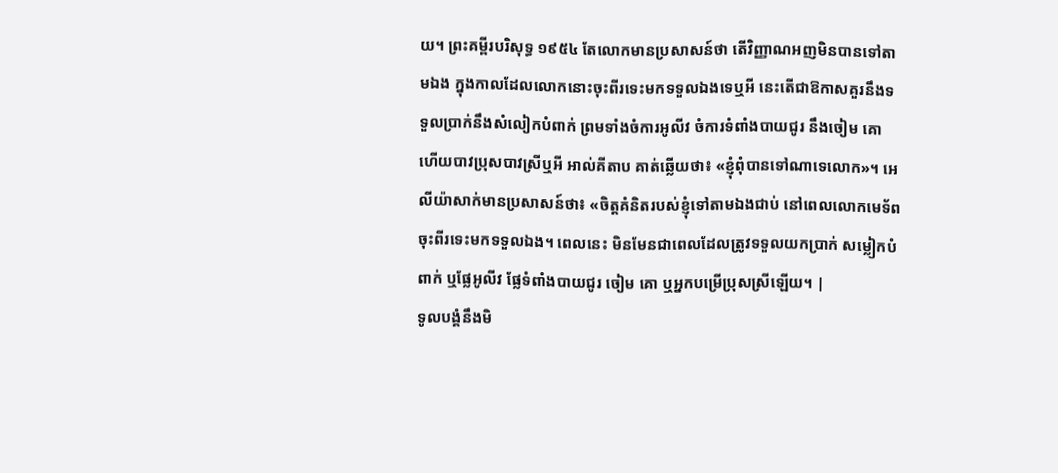យ។ ព្រះគម្ពីរបរិសុទ្ធ ១៩៥៤ តែលោកមានប្រសាសន៍ថា តើវិញ្ញាណអញមិនបានទៅតាមឯង ក្នុងកាលដែលលោកនោះចុះពីរទេះមកទទួលឯងទេឬអី នេះតើជាឱកាសគួរនឹងទទួលប្រាក់នឹងសំលៀកបំពាក់ ព្រមទាំងចំការអូលីវ ចំការទំពាំងបាយជូរ នឹងចៀម គោ ហើយបាវប្រុសបាវស្រីឬអី អាល់គីតាប គាត់ឆ្លើយថា៖ «ខ្ញុំពុំបានទៅណាទេលោក»។ អេលីយ៉ាសាក់មានប្រសាសន៍ថា៖ «ចិត្តគំនិតរបស់ខ្ញុំទៅតាមឯងជាប់ នៅពេលលោកមេទ័ពចុះពីរទេះមកទទួលឯង។ ពេលនេះ មិនមែនជាពេលដែលត្រូវទទួលយកប្រាក់ សម្លៀកបំពាក់ ឬផ្លែអូលីវ ផ្លែទំពាំងបាយជូរ ចៀម គោ ឬអ្នកបម្រើប្រុសស្រីឡើយ។ |
ទូលបង្គំនឹងមិ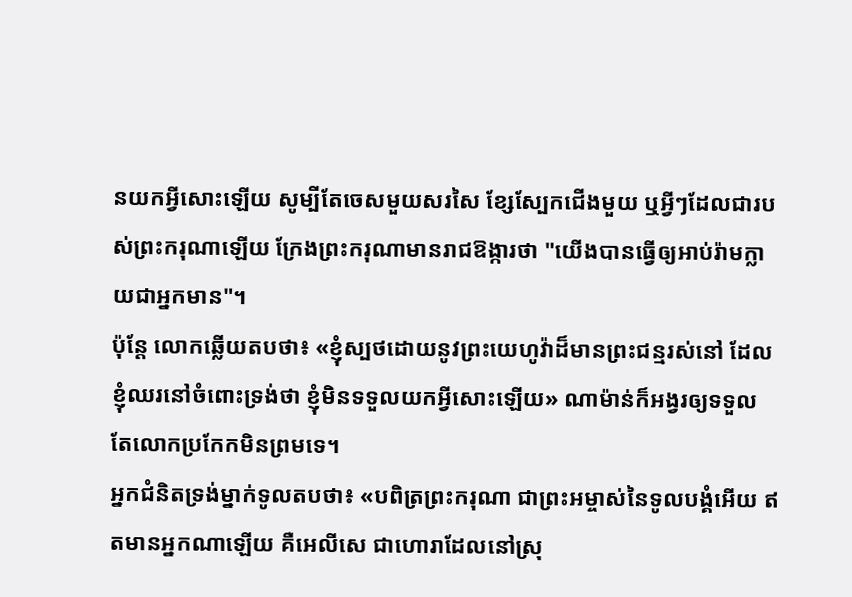នយកអ្វីសោះឡើយ សូម្បីតែចេសមួយសរសៃ ខ្សែស្បែកជើងមួយ ឬអ្វីៗដែលជារបស់ព្រះករុណាឡើយ ក្រែងព្រះករុណាមានរាជឱង្ការថា "យើងបានធ្វើឲ្យអាប់រ៉ាមក្លាយជាអ្នកមាន"។
ប៉ុន្តែ លោកឆ្លើយតបថា៖ «ខ្ញុំស្បថដោយនូវព្រះយេហូវ៉ាដ៏មានព្រះជន្មរស់នៅ ដែលខ្ញុំឈរនៅចំពោះទ្រង់ថា ខ្ញុំមិនទទួលយកអ្វីសោះឡើយ» ណាម៉ាន់ក៏អង្វរឲ្យទទួល តែលោកប្រកែកមិនព្រមទេ។
អ្នកជំនិតទ្រង់ម្នាក់ទូលតបថា៖ «បពិត្រព្រះករុណា ជាព្រះអម្ចាស់នៃទូលបង្គំអើយ ឥតមានអ្នកណាឡើយ គឺអេលីសេ ជាហោរាដែលនៅស្រុ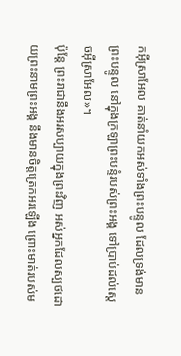កអ៊ីស្រាអែល គាត់នាំយកអស់ទាំងព្រះបន្ទូល ដែលទ្រង់មានព្រះបន្ទូល នៅក្នុងក្រឡាព្រះបន្ទំរបស់ព្រះអង្គ ទៅប្រាប់ដល់ស្តេចអ៊ីស្រាអែល»។
ប៉ុន្តែ ព្រះរាជានឹងអរសប្បាយក្នុងព្រះវិញ អស់អ្នកដែលស្បថដោយព្រះនាមព្រះអង្គ នឹងមានចិត្តត្រេកអរឡើង ព្រោះមាត់របស់ម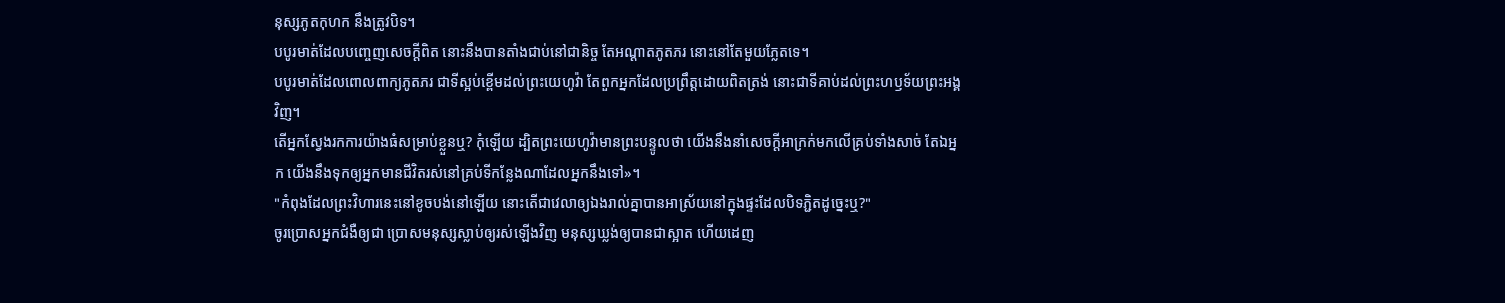នុស្សភូតកុហក នឹងត្រូវបិទ។
បបូរមាត់ដែលបញ្ចេញសេចក្ដីពិត នោះនឹងបានតាំងជាប់នៅជានិច្ច តែអណ្ដាតភូតភរ នោះនៅតែមួយភ្លែតទេ។
បបូរមាត់ដែលពោលពាក្យភូតភរ ជាទីស្អប់ខ្ពើមដល់ព្រះយេហូវ៉ា តែពួកអ្នកដែលប្រព្រឹត្តដោយពិតត្រង់ នោះជាទីគាប់ដល់ព្រះហឫទ័យព្រះអង្គវិញ។
តើអ្នកស្វែងរកការយ៉ាងធំសម្រាប់ខ្លួនឬ? កុំឡើយ ដ្បិតព្រះយេហូវ៉ាមានព្រះបន្ទូលថា យើងនឹងនាំសេចក្ដីអាក្រក់មកលើគ្រប់ទាំងសាច់ តែឯអ្នក យើងនឹងទុកឲ្យអ្នកមានជីវិតរស់នៅគ្រប់ទីកន្លែងណាដែលអ្នកនឹងទៅ»។
"កំពុងដែលព្រះវិហារនេះនៅខូចបង់នៅឡើយ នោះតើជាវេលាឲ្យឯងរាល់គ្នាបានអាស្រ័យនៅក្នុងផ្ទះដែលបិទភ្ជិតដូច្នេះឬ?"
ចូរប្រោសអ្នកជំងឺឲ្យជា ប្រោសមនុស្សស្លាប់ឲ្យរស់ឡើងវិញ មនុស្សឃ្លង់ឲ្យបានជាស្អាត ហើយដេញ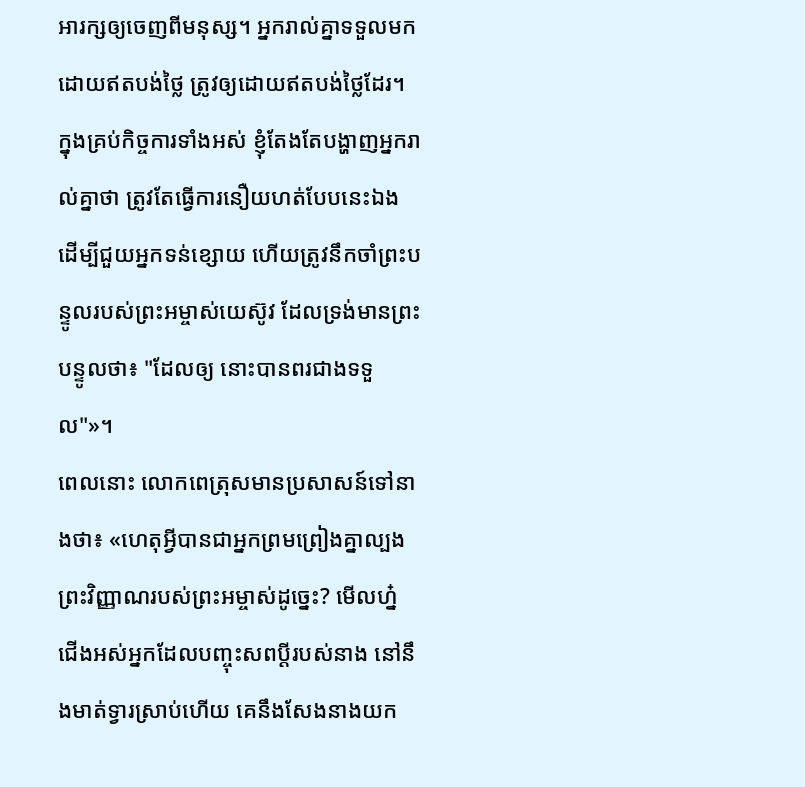អារក្សឲ្យចេញពីមនុស្ស។ អ្នករាល់គ្នាទទួលមកដោយឥតបង់ថ្លៃ ត្រូវឲ្យដោយឥតបង់ថ្លៃដែរ។
ក្នុងគ្រប់កិច្ចការទាំងអស់ ខ្ញុំតែងតែបង្ហាញអ្នករាល់គ្នាថា ត្រូវតែធ្វើការនឿយហត់បែបនេះឯង ដើម្បីជួយអ្នកទន់ខ្សោយ ហើយត្រូវនឹកចាំព្រះបន្ទូលរបស់ព្រះអម្ចាស់យេស៊ូវ ដែលទ្រង់មានព្រះបន្ទូលថា៖ "ដែលឲ្យ នោះបានពរជាងទទួល"»។
ពេលនោះ លោកពេត្រុសមានប្រសាសន៍ទៅនាងថា៖ «ហេតុអ្វីបានជាអ្នកព្រមព្រៀងគ្នាល្បងព្រះវិញ្ញាណរបស់ព្រះអម្ចាស់ដូច្នេះ? មើលហ្ន៎ ជើងអស់អ្នកដែលបញ្ចុះសពប្តីរបស់នាង នៅនឹងមាត់ទ្វារស្រាប់ហើយ គេនឹងសែងនាងយក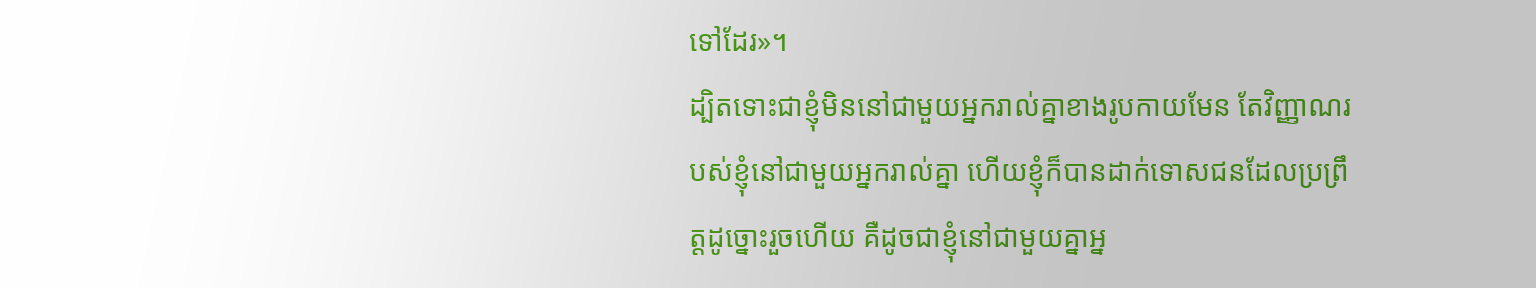ទៅដែរ»។
ដ្បិតទោះជាខ្ញុំមិននៅជាមួយអ្នករាល់គ្នាខាងរូបកាយមែន តែវិញ្ញាណរបស់ខ្ញុំនៅជាមួយអ្នករាល់គ្នា ហើយខ្ញុំក៏បានដាក់ទោសជនដែលប្រព្រឹត្តដូច្នោះរួចហើយ គឺដូចជាខ្ញុំនៅជាមួយគ្នាអ្ន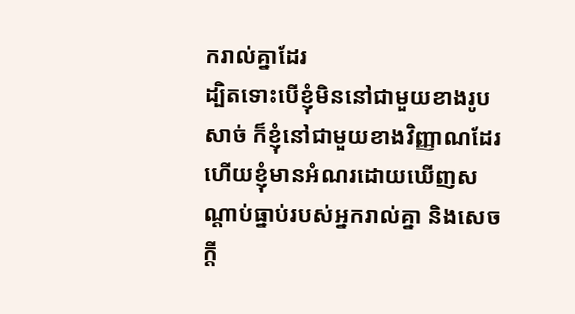ករាល់គ្នាដែរ
ដ្បិតទោះបើខ្ញុំមិននៅជាមួយខាងរូបសាច់ ក៏ខ្ញុំនៅជាមួយខាងវិញ្ញាណដែរ ហើយខ្ញុំមានអំណរដោយឃើញសណ្តាប់ធ្នាប់របស់អ្នករាល់គ្នា និងសេចក្តី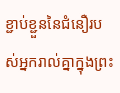ខ្ជាប់ខ្ជួននៃជំនឿរបស់អ្នករាល់គ្នាក្នុងព្រះ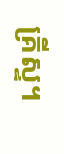គ្រីស្ទ។